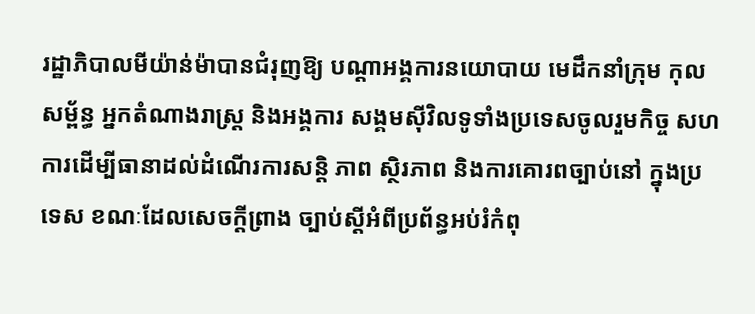រដ្ឋាភិបាលមីយ៉ាន់ម៉ាបានជំរុញឱ្យ បណ្ដាអង្គការនយោបាយ មេដឹកនាំក្រុម កុលសម្ព័ន្ធ អ្នកតំណាងរាស្ដ្រ និងអង្គការ សង្គមស៊ីវិលទូទាំងប្រទេសចូលរួមកិច្ច សហការដើម្បីធានាដល់ដំណើរការសន្ដិ ភាព ស្ថិរភាព និងការគោរពច្បាប់នៅ ក្នុងប្រទេស ខណៈដែលសេចក្ដីព្រាង ច្បាប់ស្ដីអំពីប្រព័ន្ធអប់រំកំពុ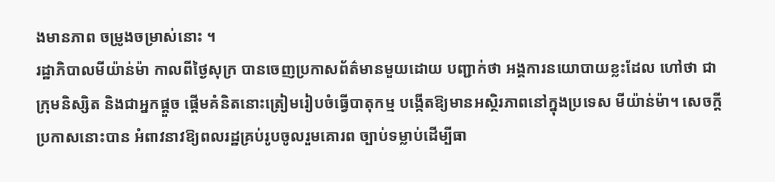ងមានភាព ចម្រូងចម្រាស់នោះ ។
រដ្ឋាភិបាលមីយ៉ាន់ម៉ា កាលពីថ្ងៃសុក្រ បានចេញប្រកាសព័ត៌មានមួយដោយ បញ្ជាក់ថា អង្គការនយោបាយខ្លះដែល ហៅថា ជាក្រុមនិស្សិត និងជាអ្នកផ្ដួច ផ្ដើមគំនិតនោះត្រៀមរៀបចំធ្វើបាតុកម្ម បង្កើតឱ្យមានអស្ថិរភាពនៅក្នុងប្រទេស មីយ៉ាន់ម៉ា។ សេចក្ដីប្រកាសនោះបាន អំពាវនាវឱ្យពលរដ្ឋគ្រប់រូបចូលរួមគោរព ច្បាប់ទម្លាប់ដើម្បីធា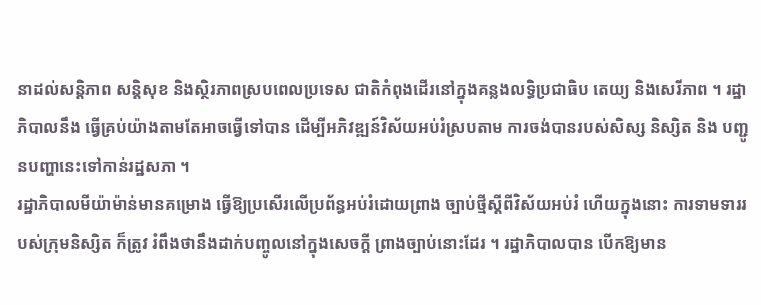នាដល់សន្ដិភាព សន្ដិសុខ និងស្ថិរភាពស្របពេលប្រទេស ជាតិកំពុងដើរនៅក្នុងគន្លងលទ្ធិប្រជាធិប តេយ្យ និងសេរីភាព ។ រដ្ឋាភិបាលនឹង ធ្វើគ្រប់យ៉ាងតាមតែអាចធ្វើទៅបាន ដើម្បីអភិវឌ្ឍន៍វិស័យអប់រំស្របតាម ការចង់បានរបស់សិស្ស និស្សិត និង បញ្ជូនបញ្ហានេះទៅកាន់រដ្ឋសភា ។
រដ្ឋាភិបាលមីយ៉ាម៉ាន់មានគម្រោង ធ្វើឱ្យប្រសើរលើប្រព័ន្ធអប់រំដោយព្រាង ច្បាប់ថ្មីស្ដីពីវិស័យអប់រំ ហើយក្នុងនោះ ការទាមទាររបស់ក្រុមនិស្សិត ក៏ត្រូវ រំពឹងថានឹងដាក់បញ្ចូលនៅក្នុងសេចក្ដី ព្រាងច្បាប់នោះដែរ ។ រដ្ឋាភិបាលបាន បើកឱ្យមាន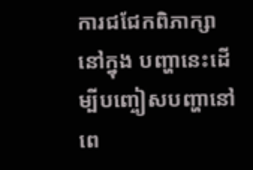ការជជែកពិភាក្សានៅក្នុង បញ្ហានេះដើម្បីបញ្ចៀសបញ្ហានៅពេ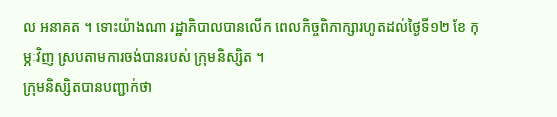ល អនាគត ។ ទោះយ៉ាងណា រដ្ឋាភិបាលបានលើក ពេលកិច្ចពិភាក្សារហូតដល់ថ្ងៃទី១២ ខែ កុម្ភៈវិញ ស្របតាមការចង់បានរបស់ ក្រុមនិស្សិត ។
ក្រុមនិស្សិតបានបញ្ជាក់ថា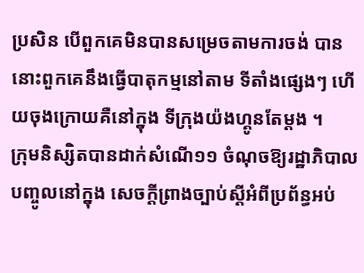ប្រសិន បើពួកគេមិនបានសម្រេចតាមការចង់ បាន នោះពួកគេនឹងធ្វើបាតុកម្មនៅតាម ទីតាំងផ្សេងៗ ហើយចុងក្រោយគឺនៅក្នុង ទីក្រុងយ៉ងហ្គូនតែម្ដង ។
ក្រុមនិស្សិតបានដាក់សំណើ១១ ចំណុចឱ្យរដ្ឋាភិបាលបញ្ចូលនៅក្នុង សេចក្ដីព្រាងច្បាប់ស្ដីអំពីប្រព័ន្ធអប់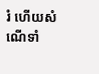រំ ហើយសំណើទាំ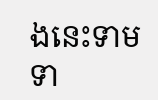ងនេះទាមទា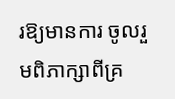រឱ្យមានការ ចូលរួមពិភាក្សាពីគ្រ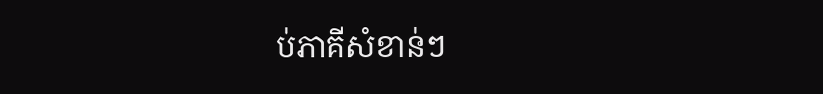ប់ភាគីសំខាន់ៗ